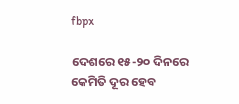fbpx

ଦେଶରେ ୧୫-୨୦ ଦିନରେ କେମିତି ଦୂର ହେବ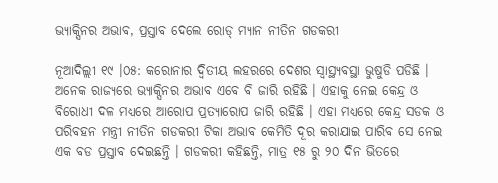ଭ୍ୟାକ୍ସିନର ଅଭାବ, ପ୍ରସ୍ତାବ ଦେଲେ ରୋଡ୍ ମ୍ୟାନ ନୀତିନ ଗଡକରୀ

ନୂଆଦିଲ୍ଲୀ ୧୯ ।୦୫: କରୋନାର ଦ୍ୱିତୀୟ ଲହରରେ ଦେଶର ସ୍ୱାସ୍ଥ୍ୟବସ୍ଥା ଭୁଷୁଡି ପଡିଛି । ଅନେକ ରାଜ୍ୟରେ ଭ୍ୟାକ୍ସିନର ଅଭାବ ଏବେ ବି ଜାରି ରହିଛି । ଏହାକୁ ନେଇ କେନ୍ଦ୍ର ଓ ବିରୋଧୀ ଦଳ ମଧ୍ୟରେ ଆରୋପ ପ୍ରତ୍ୟାରୋପ ଜାରି ରହିଛି । ଏହା ମଧ୍ୟରେ କେନ୍ଦ୍ର ସଡକ ଓ ପରିବହନ ମନ୍ତ୍ରୀ ନୀତିନ ଗଡକରୀ ଟିକା ଅଭାବ କେମିତି ଦୂର କରାଯାଇ ପାରିବ ସେ ନେଇ ଏକ ବଡ ପ୍ରସ୍ତାବ ଦେଇଛନ୍ତି । ଗଡକରୀ କହିଛନ୍ତି, ମାତ୍ର ୧୫ ରୁ ୨୦ ଦିନ ଭିତରେ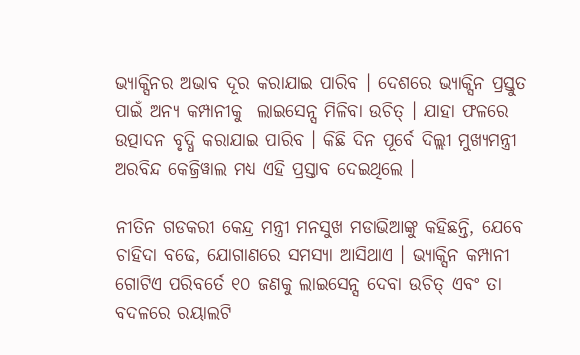ଭ୍ୟାକ୍ସିନର ଅଭାବ ଦୂର କରାଯାଇ ପାରିବ । ଦେଶରେ ଭ୍ୟାକ୍ସିନ ପ୍ରସ୍ତୁତ ପାଇଁ ଅନ୍ୟ କମ୍ପାନୀକୁ  ଲାଇସେନ୍ସ ମିଳିବା ଉଚିତ୍ । ଯାହା ଫଳରେ ଉତ୍ପାଦନ ବୃଦ୍ଧି କରାଯାଇ ପାରିବ । କିଛି ଦିନ ପୂର୍ବେ ଦିଲ୍ଲୀ ମୁଖ୍ୟମନ୍ତ୍ରୀ ଅରବିନ୍ଦ କେଜ୍ରିୱାଲ ମଧ୍ୟ ଏହି ପ୍ରସ୍ତାବ ଦେଇଥିଲେ ।

ନୀତିନ ଗଡକରୀ କେନ୍ଦ୍ର ମନ୍ତ୍ରୀ ମନସୁଖ ମଡାଭିଆଙ୍କୁ କହିଛନ୍ତି, ଯେବେ ଚାହିଦା ବଢେ, ଯୋଗାଣରେ ସମସ୍ୟା ଆସିଥାଏ । ଭ୍ୟାକ୍ସିନ କମ୍ପାନୀ ଗୋଟିଏ ପରିବର୍ତେ ୧୦ ଜଣକୁ ଲାଇସେନ୍ସ ଦେବା ଉଚିତ୍ ଏବଂ ତା ବଦଳରେ ରୟାଲଟି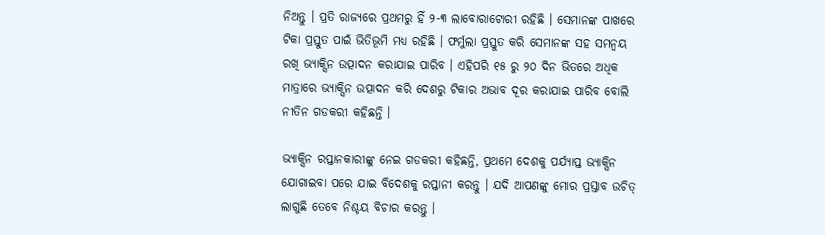ନିଅନ୍ତୁ । ପ୍ରତି ରାଜ୍ୟରେ ପ୍ରଥମରୁ ହିଁ ୨-୩ ଲାବୋରାଟୋରୀ ରହିଛି । ସେମାନଙ୍କ ପାଖରେ ଟିକା ପ୍ରସ୍ତୁତ ପାଇଁ ଭିତିଭୂମି ମଧ୍ୟ ରହିଛି । ଫର୍ମୁଲା ପ୍ରସ୍ତୁତ କରି ସେମାନଙ୍କ ସହ ସମନ୍ୱୟ ରଖି ଭ୍ୟାକ୍ସିନ ଉତ୍ପାଦନ କରାଯାଇ ପାରିବ । ଏହିପରି ୧୫ ରୁ ୨୦ ଦିନ ଭିତରେ ଅଧିକ ମାତ୍ରାରେ ଭ୍ୟାକ୍ସିନ ଉତ୍ପାଦନ କରି ଦେଶରୁ ଟିକାର ଅଭାବ ଦୂର କରାଯାଇ ପାରିବ ବୋଲି ନୀତିନ ଗଡକରୀ କହିଛନ୍ତି ।

ଭ୍ୟାକ୍ସିନ ରପ୍ତାନକାରୀଙ୍କୁ ନେଇ ଗଡକରୀ କହିଛନ୍ତି, ପ୍ରଥମେ ଦେଶକୁ ପର୍ଯ୍ୟାପ୍ତ ଭ୍ୟାକ୍ସିନ ଯୋଗାଇବା ପରେ ଯାଇ ବିଦେଶକୁ ରପ୍ତାନୀ କରନ୍ତୁ । ଯଦି ଆପଣଙ୍କୁ ମୋର ପ୍ରସ୍ତାବ ଉଚିତ୍ ଲାଗୁଛି ତେବେ ନିଶ୍ଚୟ ବିଚାର କରନ୍ତୁ ।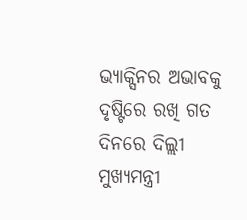ଭ୍ୟାକ୍ସିନର ଅଭାବକୁ ଦୃଷ୍ଟିରେ ରଖି ଗତ ଦିନରେ ଦିଲ୍ଲୀ ମୁଖ୍ୟମନ୍ତ୍ରୀ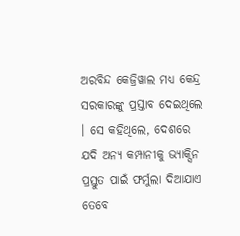ଅରବିନ୍ଦ କେଜ୍ରିୱାଲ ମଧ୍ୟ କେନ୍ଦ୍ର ସରକାରଙ୍କୁ ପ୍ରସ୍ତାବ ଦେଇଥିଲେ । ସେ କହିଥିଲେ, ଦେଶରେ ଯଦି ଅନ୍ୟ କମ୍ପାନୀକୁ ଭ୍ୟାକ୍ସିନ ପ୍ରସ୍ତୁତ ପାଇଁ ଫର୍ମୁଲା ଦିଆଯାଏ ତେବେ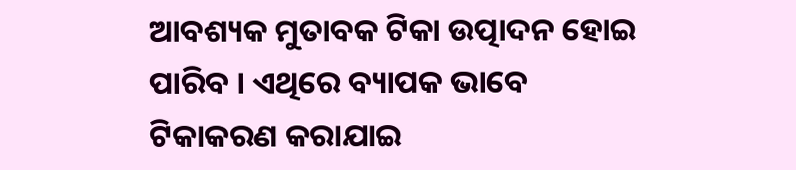ଆବଶ୍ୟକ ମୁତାବକ ଟିକା ଉତ୍ପାଦନ ହୋଇ ପାରିବ । ଏଥିରେ ବ୍ୟାପକ ଭାବେ ଟିକାକରଣ କରାଯାଇ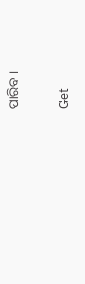ପାରିବ ।

Get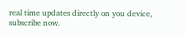real time updates directly on you device, subscribe now.